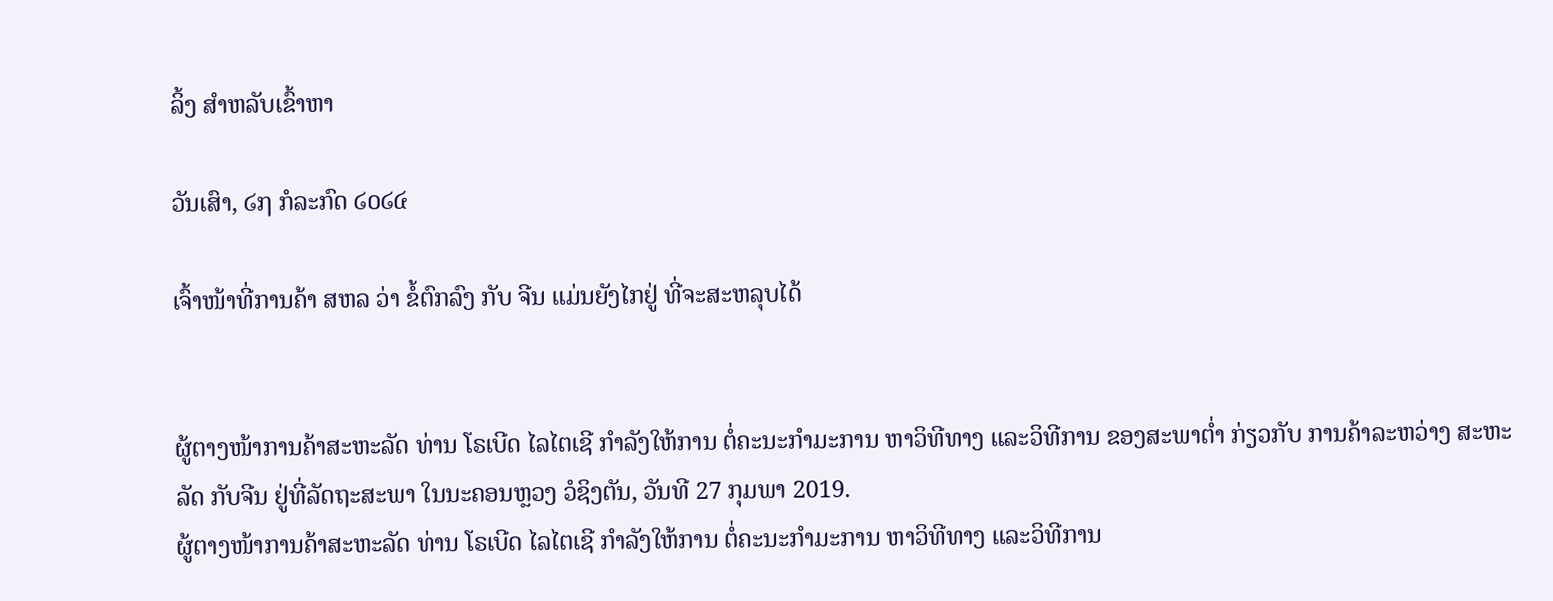ລິ້ງ ສຳຫລັບເຂົ້າຫາ

ວັນເສົາ, ໒໗ ກໍລະກົດ ໒໐໒໔

ເຈົ້າໜ້າທີ່ການຄ້າ ສຫລ ວ່າ ຂໍ້ຕົກລົງ ກັບ ຈີນ ແມ່ນຍັງໄກຢູ່ ທີ່ຈະສະຫລຸບໄດ້


ຜູ້ຕາງໜ້າການຄ້າສະຫະລັດ ທ່ານ ໂຣເບີດ ໄລໄຕເຊີ ກຳລັງໃຫ້ການ ຕໍ່ຄະນະກຳມະການ ຫາວິທີທາງ ແລະວິທີການ ຂອງສະພາຕ່ຳ ກ່ຽວກັບ ການຄ້າລະຫວ່າງ ສະຫະລັດ ກັບຈີນ ຢູ່ທີ່ລັດຖະສະພາ ໃນນະຄອນຫຼວງ ວໍຊິງຕັນ, ວັນທີ 27 ກຸມພາ 2019.
ຜູ້ຕາງໜ້າການຄ້າສະຫະລັດ ທ່ານ ໂຣເບີດ ໄລໄຕເຊີ ກຳລັງໃຫ້ການ ຕໍ່ຄະນະກຳມະການ ຫາວິທີທາງ ແລະວິທີການ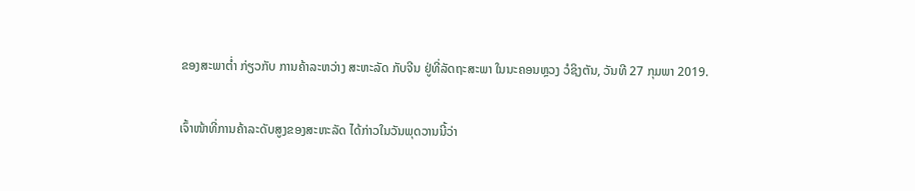ຂອງສະພາຕ່ຳ ກ່ຽວກັບ ການຄ້າລະຫວ່າງ ສະຫະລັດ ກັບຈີນ ຢູ່ທີ່ລັດຖະສະພາ ໃນນະຄອນຫຼວງ ວໍຊິງຕັນ, ວັນທີ 27 ກຸມພາ 2019.

ເຈົ້າໜ້າທີ່ການຄ້າລະດັບສູງຂອງສະຫະລັດ ໄດ້ກ່າວໃນວັນພຸດວານນີ້ວ່າ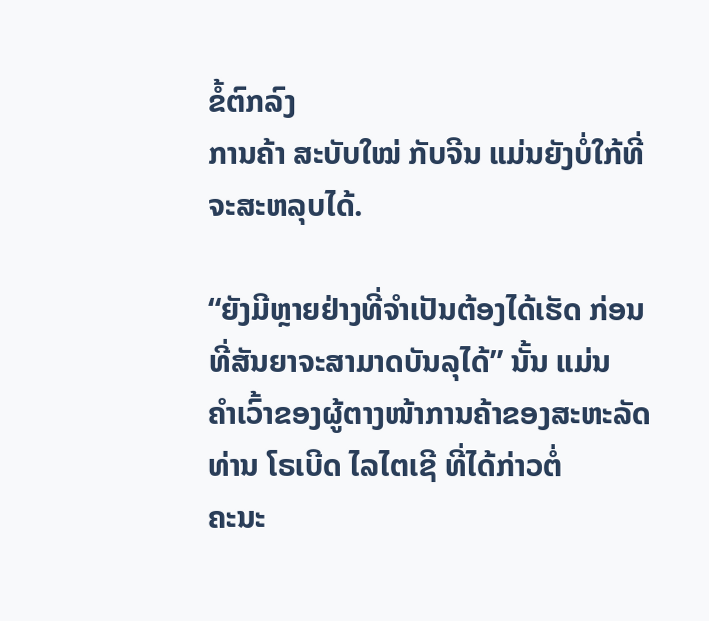ຂໍ້ຕົກລົງ
ການຄ້າ ສະບັບໃໝ່ ກັບຈີນ ແມ່ນຍັງບໍ່ໃກ້ທີ່ຈະສະຫລຸບໄດ້.

“ຍັງມີຫຼາຍຢ່າງທີ່ຈຳເປັນຕ້ອງໄດ້ເຮັດ ກ່ອນທີ່ສັນຍາຈະສາມາດບັນລຸໄດ້” ນັ້ນ ແມ່ນ
ຄຳເວົ້າຂອງຜູ້ຕາງໜ້າການຄ້າຂອງສະຫະລັດ ທ່ານ ໂຣເບີດ ໄລໄຕເຊີ ທີ່ໄດ້ກ່າວຕໍ່
ຄະນະ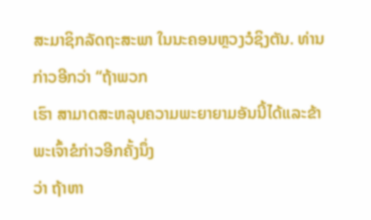ສະມາຊິກລັດຖະສະພາ ໃນນະຄອນຫຼວງວໍຊິງຕັນ. ທ່ານ ກ່າວອີກວ່າ “ຖ້າພວກ
ເຮົາ ສາມາດສະຫລຸບຄວາມພະຍາຍາມອັນນີ້ໄດ້ແລະຂ້າ ພະເຈົ້າຂໍກ່າວອີກຄັ້ງນຶ່ງ
ວ່າ ຖ້າຫາ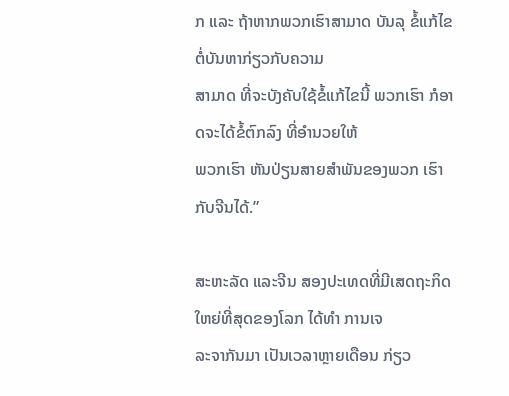ກ ແລະ ຖ້າຫາກພວກເຮົາສາມາດ ບັນລຸ ຂໍ້ແກ້ໄຂ ຕໍ່ບັນຫາກ່ຽວກັບຄວາມ
ສາມາດ ທີ່ຈະບັງຄັບໃຊ້ຂໍ້ແກ້ໄຂນີ້ ພວກເຮົາ ກໍອາດຈະໄດ້ຂໍ້ຕົກລົງ ທີ່ອຳນວຍໃຫ້
ພວກເຮົາ ຫັນປ່ຽນສາຍສຳພັນຂອງພວກ ເຮົາ ກັບຈີນໄດ້.”

ສະຫະລັດ ແລະຈີນ ສອງປະເທດທີ່ມີເສດຖະກິດໃຫຍ່ທີ່ສຸດຂອງໂລກ ໄດ້ທຳ ການເຈ
ລະຈາກັນມາ ເປັນເວລາຫຼາຍເດືອນ ກ່ຽວ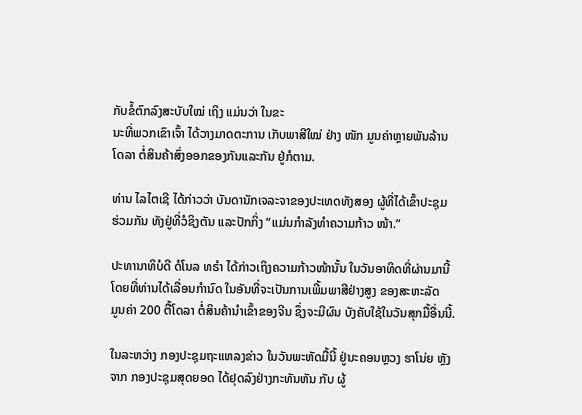ກັບຂໍ້ຕົກລົງສະບັບໃໝ່ ເຖິງ ແມ່ນວ່າ ໃນຂະ
ນະທີ່ພວກເຂົາເຈົ້າ ໄດ້ວາງມາດຕະການ ເກັບພາສີໃໝ່ ຢ່າງ ໜັກ ມູນຄ່າຫຼາຍພັນລ້ານ
ໂດລາ ຕໍ່ສິນຄ້າສົ່ງອອກຂອງກັນແລະກັນ ຢູ່ກໍຕາມ.

ທ່ານ ໄລໄຕເຊີ ໄດ້ກ່າວວ່າ ບັນດານັກເຈລະຈາຂອງປະເທດທັງສອງ ຜູ້ທີ່ໄດ້ເຂົ້າປະຊຸມ
ຮ່ວມກັນ ທັງຢູ່ທີ່ວໍຊິງຕັນ ແລະປັກກິ່ງ “ແມ່ນກຳລັງທຳຄວາມກ້າວ ໜ້າ.”

ປະທານາທິບໍດີ ດໍໂນລ ທຣຳ ໄດ້ກ່າວເຖິງຄວາມກ້າວໜ້ານັ້ນ ໃນວັນອາທິດທີ່ຜ່ານມານີ້
ໂດຍທີ່ທ່ານໄດ້ເລື່ອນກຳນົດ ໃນອັນທີ່ຈະເປັນການເພີ້ມພາສີຢ່າງສູງ ຂອງສະຫະລັດ
ມູນຄ່າ 200 ຕື້ໂດລາ ຕໍ່ສິນຄ້ານຳເຂົ້າຂອງຈີນ ຊຶ່ງຈະມີຜົນ ບັງຄັບໃຊ້ໃນວັນສຸກມື້ອື່ນນີ້.

ໃນລະຫວ່າງ ກອງປະຊຸມຖະແຫລງຂ່າວ ໃນວັນພະຫັດມື້ນີ້ ຢູ່ນະຄອນຫຼວງ ຮາໂນ່ຍ ຫຼັງ
ຈາກ ກອງປະຊຸມສຸດຍອດ ໄດ້ຢຸດລົງຢ່າງກະທັນຫັນ ກັບ ຜູ້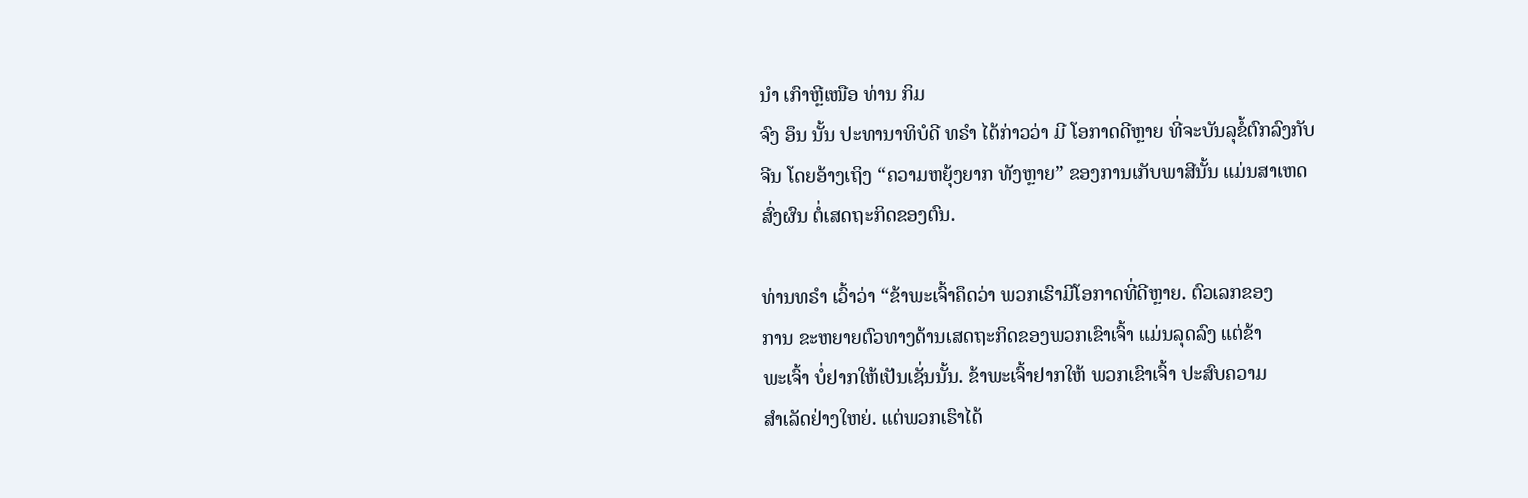ນຳ ເກົາຫຼີເໜືອ ທ່ານ ກິມ
ຈົງ ອຶນ ນັ້ນ ປະທານາທິບໍດີ ທຣຳ ໄດ້ກ່າວວ່າ ມີ ໂອກາດດີຫຼາຍ ທີ່ຈະບັນລຸຂໍ້ຕົກລົງກັບ
ຈີນ ໂດຍອ້າງເຖິງ “ຄວາມຫຍຸ້ງຍາກ ທັງຫຼາຍ” ຂອງການເກັບພາສີນັ້ນ ແມ່ນສາເຫດ
ສົ່ງຜົນ ຕໍ່ເສດຖະກິດຂອງຕົນ.

ທ່ານທຣຳ ເວົ້າວ່າ “ຂ້າພະເຈົ້າຄຶດວ່າ ພວກເຮົາມີໂອກາດທີ່ດີຫຼາຍ. ຕົວເລກຂອງ
ການ ຂະຫຍາຍຕົວທາງດ້ານເສດຖະກິດຂອງພວກເຂົາເຈົ້າ ແມ່ນລຸດລົງ ແຕ່ຂ້າ
ພະເຈົ້າ ບໍ່ຢາກໃຫ້ເປັນເຊັ່ນນັ້ນ. ຂ້າພະເຈົ້າຢາກໃຫ້ ພວກເຂົາເຈົ້າ ປະສົບຄວາມ
ສຳເລັດຢ່າງໃຫຍ່. ແຕ່ພວກເຮົາໄດ້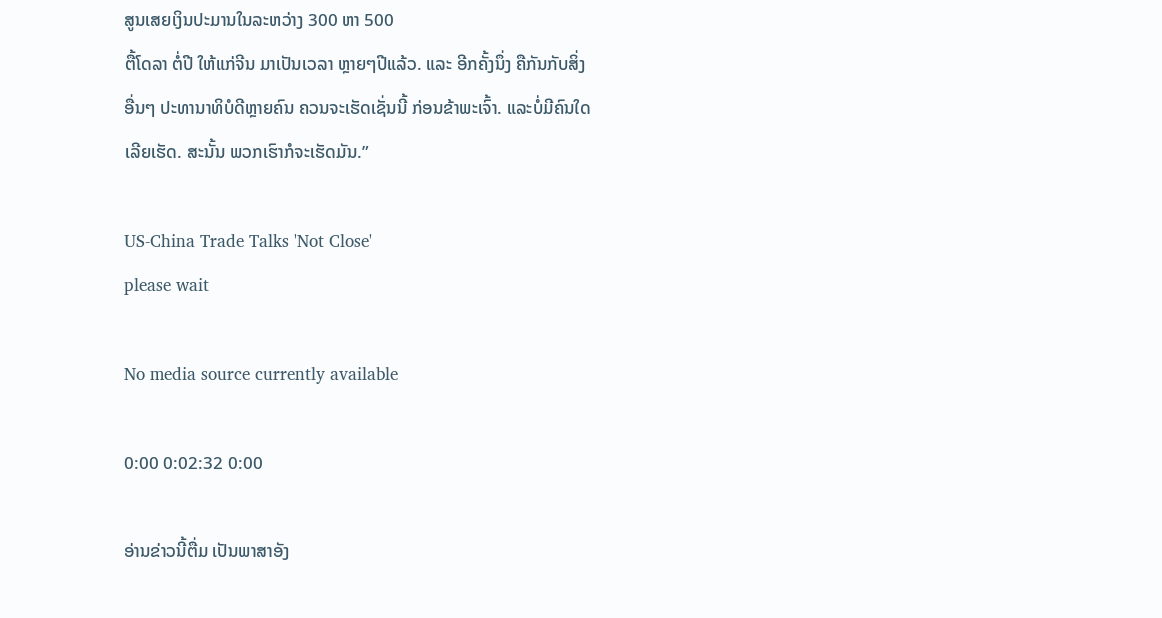ສູນເສຍເງິນປະມານໃນລະຫວ່າງ 300 ຫາ 500
ຕື້ໂດລາ ຕໍ່ປີ ໃຫ້ແກ່ຈີນ ມາເປັນເວລາ ຫຼາຍໆປີແລ້ວ. ແລະ ອີກຄັ້ງນຶ່ງ ຄືກັນກັບສິ່ງ
ອື່ນໆ ປະທານາທິບໍດີຫຼາຍຄົນ ຄວນຈະເຮັດເຊັ່ນນີ້ ກ່ອນຂ້າພະເຈົ້າ. ແລະບໍ່ມີຄົນໃດ
ເລີຍເຮັດ. ສະນັ້ນ ພວກເຮົາກໍຈະເຮັດມັນ.”

US-China Trade Talks 'Not Close'
please wait

No media source currently available

0:00 0:02:32 0:00

ອ່ານຂ່າວນີ້ຕື່ມ ເປັນພາສາອັງ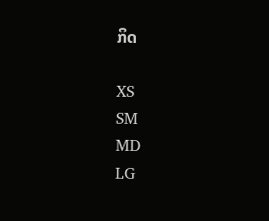ກິດ

XS
SM
MD
LG